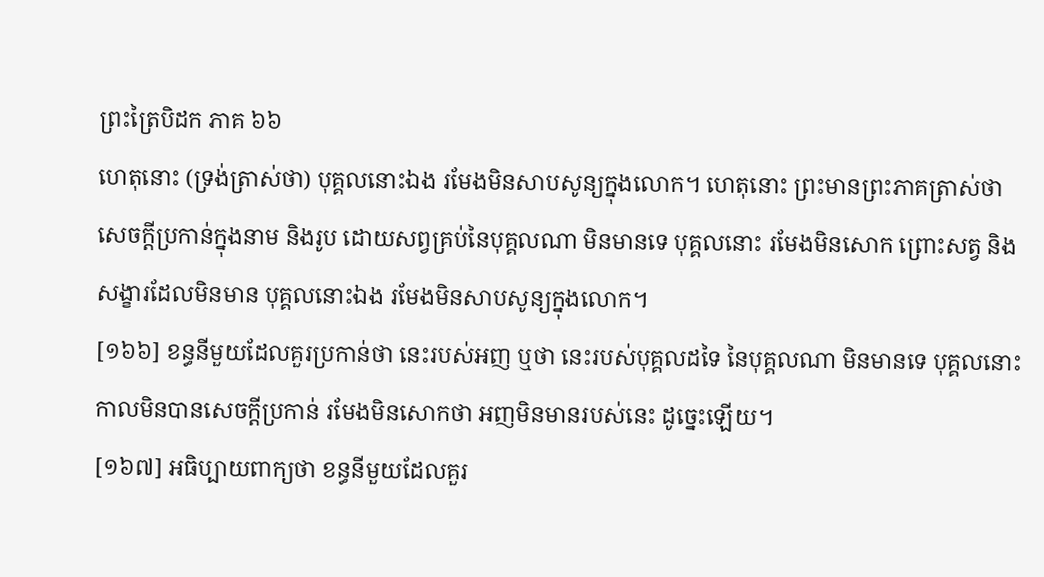ព្រះត្រៃបិដក ភាគ ៦៦
ហេតុនោះ (ទ្រង់ត្រាស់ថា) បុគ្គលនោះឯង រមែងមិនសាបសូន្យក្នុងលោក។ ហេតុនោះ ព្រះមានព្រះភាគត្រាស់ថា
សេចក្តីប្រកាន់ក្នុងនាម និងរូប ដោយសព្វគ្រប់នៃបុគ្គលណា មិនមានទេ បុគ្គលនោះ រមែងមិនសោក ព្រោះសត្វ និងសង្ខារដែលមិនមាន បុគ្គលនោះឯង រមែងមិនសាបសូន្យក្នុងលោក។
[១៦៦] ខន្ធនីមួយដែលគួរប្រកាន់ថា នេះរបស់អញ ឬថា នេះរបស់បុគ្គលដទៃ នៃបុគ្គលណា មិនមានទេ បុគ្គលនោះ កាលមិនបានសេចក្តីប្រកាន់ រមែងមិនសោកថា អញមិនមានរបស់នេះ ដូច្នេះឡើយ។
[១៦៧] អធិប្បាយពាក្យថា ខន្ធនីមួយដែលគួរ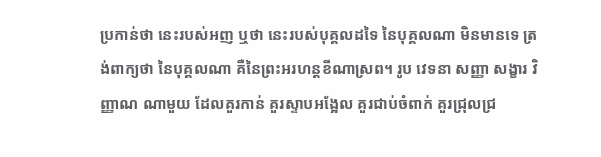ប្រកាន់ថា នេះរបស់អញ ឬថា នេះរបស់បុគ្គលដទៃ នៃបុគ្គលណា មិនមានទេ ត្រង់ពាក្យថា នៃបុគ្គលណា គឺនៃព្រះអរហន្តខីណាស្រព។ រូប វេទនា សញ្ញា សង្ខារ វិញ្ញាណ ណាមួយ ដែលគួរកាន់ គួរស្ទាបអង្អែល គួរជាប់ចំពាក់ គួរជ្រុលជ្រ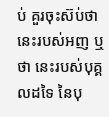ប់ គួរចុះស៊ប់ថា នេះរបស់អញ ឬថា នេះរបស់បុគ្គលដទៃ នៃបុ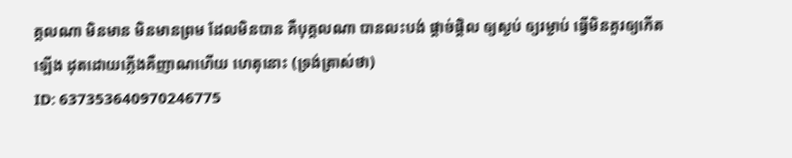គ្គលណា មិនមាន មិនមានព្រម ដែលមិនបាន គឺបុគ្គលណា បានលះបង់ ផ្តាច់ផ្តិល ឲ្យស្ងប់ ឲ្យរម្ងាប់ ធ្វើមិនគួរឲ្យកើតឡើង ដុតដោយភ្លើងគឺញាណហើយ ហេតុនោះ (ទ្រង់ត្រាស់ថា)
ID: 637353640970246775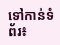ទៅកាន់ទំព័រ៖